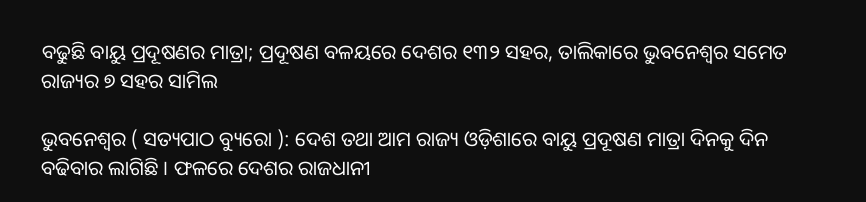ବଢୁଛି ବାୟୁ ପ୍ରଦୂଷଣର ମାତ୍ରା; ପ୍ରଦୂଷଣ ବଳୟରେ ଦେଶର ୧୩୨ ସହର, ତାଲିକାରେ ଭୁବନେଶ୍ୱର ସମେତ ରାଜ୍ୟର ୭ ସହର ସାମିଲ

ଭୁବନେଶ୍ୱର ( ସତ୍ୟପାଠ ବ୍ୟୁରୋ ): ଦେଶ ତଥା ଆମ ରାଜ୍ୟ ଓଡ଼ିଶାରେ ବାୟୁ ପ୍ରଦୂଷଣ ମାତ୍ରା ଦିନକୁ ଦିନ ବଢିବାର ଲାଗିଛି । ଫଳରେ ଦେଶର ରାଜଧାନୀ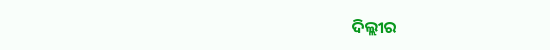ଦିଲ୍ଲୀର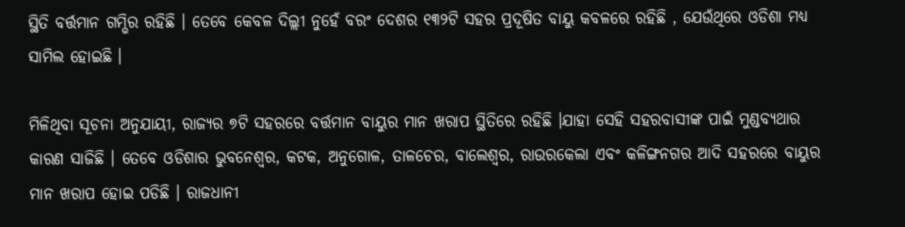ସ୍ଥିତି ବର୍ତ୍ତମାନ ଗମ୍ଭିର ରହିଛି । ତେବେ କେବଳ ଦିଲ୍ଲୀ ନୁହେଁ ବରଂ ଦେଶର ୧୩୨ଟି ସହର ପ୍ରଦୂଷିତ ବାୟୁ କବଳରେ ରହିଛି , ଯେଉଁଥିରେ ଓଡିଶା ମଧ୍ୟ ସାମିଲ ହୋଇଛି ।

ମିଳିଥିବା ସୂଚନା ଅନୁଯାୟୀ, ରାଜ୍ୟର ୭ଟି ସହରରେ ବର୍ତ୍ତମାନ ବାୟୁର ମାନ ଖରାପ ସ୍ଥିତିରେ ରହିଛି ।ଯାହା ସେହି ସହରବାସୀଙ୍କ ପାଇଁ ମୁଣ୍ଡବ୍ୟଥାର କାରଣ ସାଜିଛି । ତେବେ ଓଡିଶାର ଭୁବନେଶ୍ୱର, କଟକ, ଅନୁଗୋଳ, ତାଳଚେର, ବାଲେଶ୍ୱର, ରାଉରକେଲା ଏବଂ କଳିଙ୍ଗନଗର ଆଦି ସହରରେ ବାୟୁର ମାନ ଖରାପ ହୋଇ ପଡିଛି । ରାଜଧାନୀ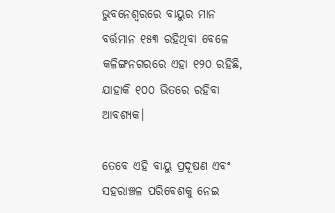ଭୁବନେଶ୍ୱରରେ ବାୟୁର ମାନ ବର୍ତ୍ତମାନ ୧୫୩ ରହିଥିବା ବେଳେ କଳିଙ୍ଗନଗରରେ ଏହା ୧୨୦ ରହିଛି, ଯାହାକି ୧୦୦ ଭିତରେ ରହିବା ଆବଶ୍ୟକ।

ତେବେ ଏହି ବାୟୁ ପ୍ରଦୂଷଣ ଏବଂ ସହରାଞ୍ଚଳ ପରିବେଶକୁ ନେଇ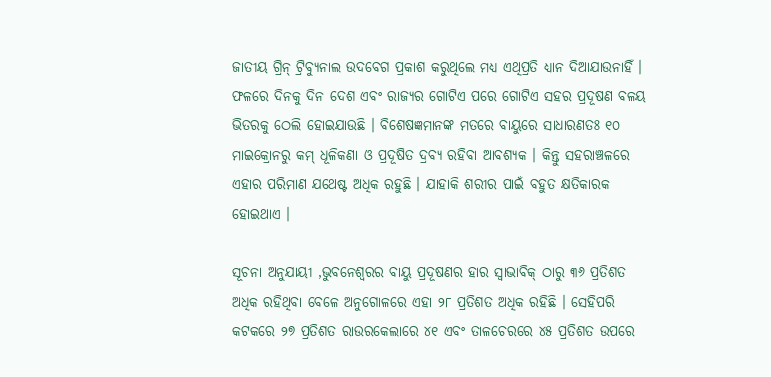ଜାତୀୟ ଗ୍ରିନ୍ ଟ୍ରିବ୍ୟୁନାଲ ଉଦବେଗ ପ୍ରକାଶ କରୁଥିଲେ ମଧ୍ୟ ଏଥିପ୍ରତି ଧ୍ୟାନ ଦିଆଯାଉନାହିଁ । ଫଳରେ ଦିନକୁ ଦିନ ଦେଶ ଏବଂ ରାଜ୍ୟର ଗୋଟିଏ ପରେ ଗୋଟିଏ ସହର ପ୍ରଦୂଷଣ ବଳୟ ଭିତରକୁ ଠେଲି ହୋଇଯାଉଛି । ବିଶେଷଜ୍ଞମାନଙ୍କ ମତରେ ବାୟୁରେ ସାଧାରଣତଃ ୧୦ ମାଇକ୍ରୋନରୁ କମ୍ ଧୂଳିକଣା ଓ ପ୍ରଦୂଷିତ ଦ୍ରବ୍ୟ ରହିବା ଆବଶ୍ୟକ । କିନ୍ତୁ ସହରାଞ୍ଚଳରେ ଏହାର ପରିମାଣ ଯଥେଷ୍ଟ ଅଧିକ ରହୁଛି । ଯାହାକି ଶରୀର ପାଇଁ ବହୁତ କ୍ଷତିକାରକ ହୋଇଥାଏ ।

ସୂଚନା ଅନୁଯାୟୀ ,ଭୁବନେଶ୍ୱରର ବାୟୁ ପ୍ରଦୂଷଣର ହାର ସ୍ୱାଭାବିକ୍ ଠାରୁ ୩୬ ପ୍ରତିଶତ ଅଧିକ ରହିଥିବା ବେଳେ ଅନୁଗୋଳରେ ଏହା ୨୮ ପ୍ରତିଶତ ଅଧିକ ରହିଛି । ସେହିପରି କଟକରେ ୨୭ ପ୍ରତିଶତ ରାଉରକେଲାରେ ୪୧ ଏବଂ ତାଳଚେରରେ ୪୫ ପ୍ରତିଶତ ଉପରେ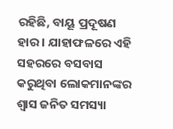ରହିଛି, ବାୟୂ ପ୍ରଦୂଷଣ ହାର । ଯାହାଫଳରେ ଏହି ସହରରେ ବସବାସ କରୁଥିବା ଲୋକମାନଙ୍କର ଶ୍ୱାସ ଜନିତ ସମସ୍ୟା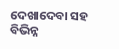ଦେଖାଦେବା ସହ ବିଭିନ୍ନ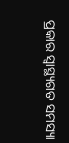ପ୍ରକାର ସ୍ୱାସ୍ଥ୍ୟଗତ ସମସ୍ୟା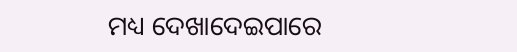ମଧ୍ୟ ଦେଖାଦେଇପାରେ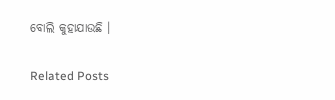ବୋଲି କୁହାଯାଉଛି ।

Related Posts